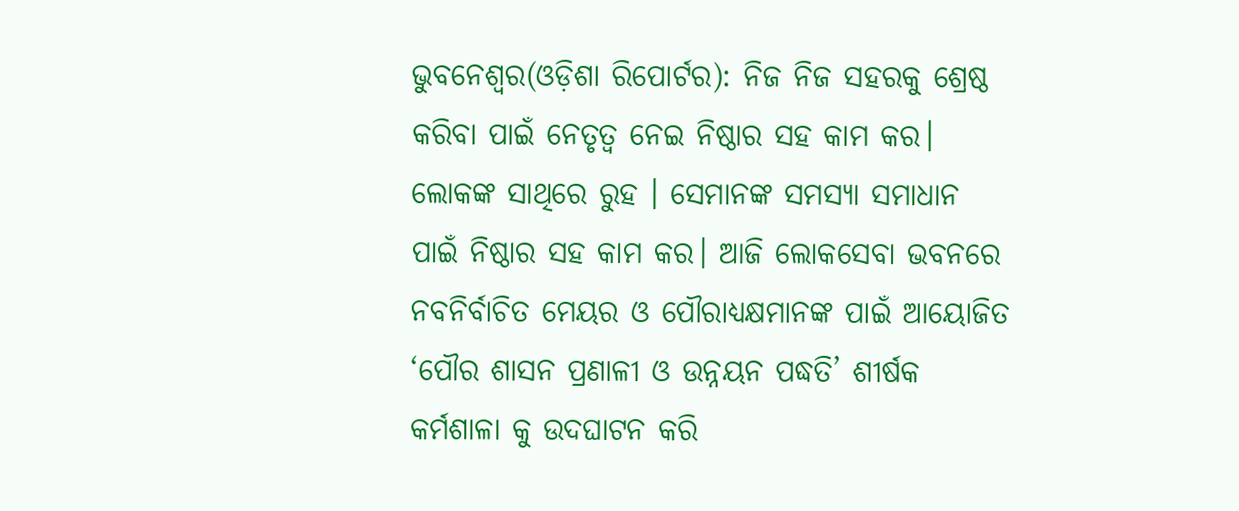ଭୁବନେଶ୍ୱର(ଓଡ଼ିଶା ରିପୋର୍ଟର): ନିଜ ନିଜ ସହରକୁ ଶ୍ରେଷ୍ଠ କରିବା ପାଇଁ ନେତୃତ୍ୱ ନେଇ ନିଷ୍ଠାର ସହ କାମ କର। ଲୋକଙ୍କ ସାଥିରେ ରୁହ । ସେମାନଙ୍କ ସମସ୍ୟା ସମାଧାନ ପାଇଁ ନିଷ୍ଠାର ସହ କାମ କର। ଆଜି ଲୋକସେବା ଭବନରେ ନବନିର୍ବାଚିତ ମେୟର ଓ ପୌରାଧ୍ୟକ୍ଷମାନଙ୍କ ପାଇଁ ଆୟୋଜିତ ‘ପୌର ଶାସନ ପ୍ରଣାଳୀ ଓ ଉନ୍ନୟନ ପଦ୍ଧତି’ ଶୀର୍ଷକ କର୍ମଶାଳା କୁ ଉଦଘାଟନ କରି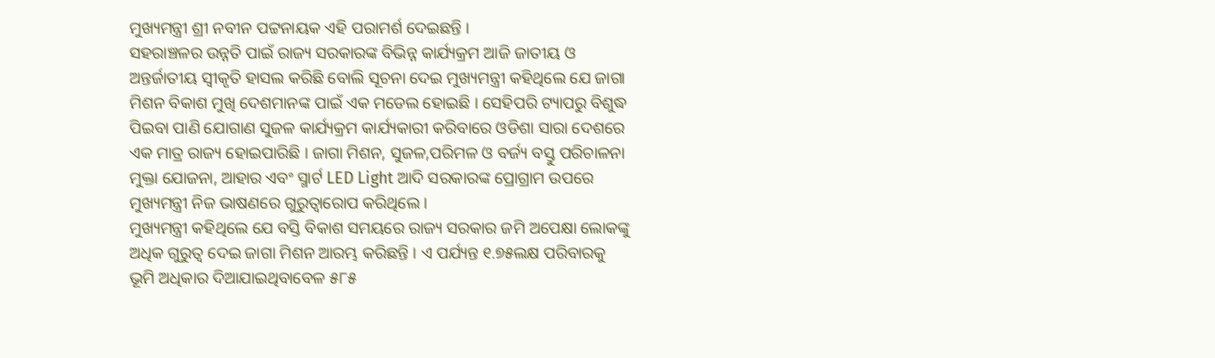ମୁଖ୍ୟମନ୍ତ୍ରୀ ଶ୍ରୀ ନବୀନ ପଟ୍ଟନାୟକ ଏହି ପରାମର୍ଶ ଦେଇଛନ୍ତି ।
ସହରାଞ୍ଚଳର ଉନ୍ନତି ପାଇଁ ରାଜ୍ୟ ସରକାରଙ୍କ ବିଭିନ୍ନ କାର୍ଯ୍ୟକ୍ରମ ଆଜି ଜାତୀୟ ଓ ଅନ୍ତର୍ଜାତୀୟ ସ୍ୱୀକୃତି ହାସଲ କରିଛି ବୋଲି ସୂଚନା ଦେଇ ମୁଖ୍ୟମନ୍ତ୍ରୀ କହିଥିଲେ ଯେ ଜାଗା ମିଶନ ବିକାଶ ମୁଖି ଦେଶମାନଙ୍କ ପାଇଁ ଏକ ମଡେଲ ହୋଇଛି । ସେହିପରି ଟ୍ୟାପରୁ ବିଶୁଦ୍ଧ ପିଇବା ପାଣି ଯୋଗାଣ ସୁଜଳ କାର୍ଯ୍ୟକ୍ରମ କାର୍ଯ୍ୟକାରୀ କରିବାରେ ଓଡିଶା ସାରା ଦେଶରେ ଏକ ମାତ୍ର ରାଜ୍ୟ ହୋଇପାରିଛି । ଜାଗା ମିଶନ, ସୁଜଳ,ପରିମଳ ଓ ବର୍ଜ୍ୟ ବସ୍ତୁ ପରିଚାଳନା ମୁକ୍ତା ଯୋଜନା, ଆହାର ଏବଂ ସ୍ମାର୍ଟ LED Light ଆଦି ସରକାରଙ୍କ ପ୍ରୋଗ୍ରାମ ଉପରେ ମୁଖ୍ୟମନ୍ତ୍ରୀ ନିଜ ଭାଷଣରେ ଗୁରୁତ୍ୱାରୋପ କରିଥିଲେ ।
ମୁଖ୍ୟମନ୍ତ୍ରୀ କହିଥିଲେ ଯେ ବସ୍ତି ବିକାଶ ସମୟରେ ରାଜ୍ୟ ସରକାର ଜମି ଅପେକ୍ଷା ଲୋକଙ୍କୁ ଅଧିକ ଗୁରୁତ୍ୱ ଦେଇ ଜାଗା ମିଶନ ଆରମ୍ଭ କରିଛନ୍ତି । ଏ ପର୍ଯ୍ୟନ୍ତ ୧.୭୫ଲକ୍ଷ ପରିବାରକୁ ଭୂମି ଅଧିକାର ଦିଆଯାଇଥିବାବେଳ ୫୮୫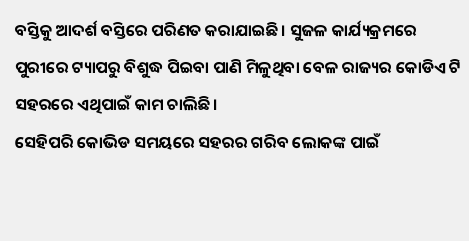ବସ୍ତିକୁ ଆଦର୍ଶ ବସ୍ତିରେ ପରିଣତ କରାଯାଇଛି । ସୁଜଳ କାର୍ଯ୍ୟକ୍ରମରେ ପୁରୀରେ ଟ୍ୟାପରୁ ବିଶୁଦ୍ଧ ପିଇବା ପାଣି ମିଳୁଥିବା ବେଳ ରାଜ୍ୟର କୋଡିଏ ଟି ସହରରେ ଏଥିପାଇଁ କାମ ଚାଲିଛି ।
ସେହିପରି କୋଭିଡ ସମୟରେ ସହରର ଗରିବ ଲୋକଙ୍କ ପାଇଁ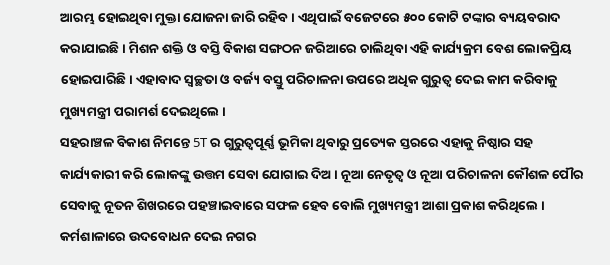ଆରମ୍ଭ ହୋଇଥିବା ମୁକ୍ତା ଯୋଜନା ଜାରି ରହିବ। ଏଥିପାଇଁ ବଜେଟରେ ୫୦୦ କୋଟି ଟଙ୍କାର ବ୍ୟୟବରାଦ କରାଯାଇଛି । ମିଶନ ଶକ୍ତି ଓ ବସ୍ତି ବିକାଶ ସଙ୍ଗଠନ ଜରିଆରେ ଚାଲିଥିବା ଏହି କାର୍ଯ୍ୟକ୍ରମ ବେଶ ଲୋକପ୍ରିୟ ହୋଇପାରିଛି। ଏହାବାଦ ସ୍ୱଚ୍ଛତା ଓ ବର୍ଜ୍ୟ ବସ୍ତୁ ପରିଚାଳନା ଉପରେ ଅଧିକ ଗୁରୁତ୍ୱ ଦେଇ କାମ କରିବାକୁ ମୁଖ୍ୟମନ୍ତ୍ରୀ ପରାମର୍ଶ ଦେଇଥିଲେ ।
ସହରାଞ୍ଚଳ ବିକାଶ ନିମନ୍ତେ 5T ର ଗୁରୁତ୍ୱପୂର୍ଣ୍ଣ ଭୂମିକା ଥିବାରୁ ପ୍ରତ୍ୟେକ ସ୍ତରରେ ଏହାକୁ ନିଷ୍ଠାର ସହ କାର୍ଯ୍ୟକାରୀ କରି ଲୋକଙ୍କୁ ଉତ୍ତମ ସେବା ଯୋଗାଇ ଦିଅ । ନୂଆ ନେତୃତ୍ୱ ଓ ନୂଆ ପରିଚାଳନା କୌଶଳ ପୌର ସେବାକୁ ନୂତନ ଶିଖରରେ ପହଞ୍ଚାଇବାରେ ସଫଳ ହେବ ବୋଲି ମୁଖ୍ୟମନ୍ତ୍ରୀ ଆଶା ପ୍ରକାଶ କରିଥିଲେ ।
କର୍ମଶାଳାରେ ଉଦବୋଧନ ଦେଇ ନଗର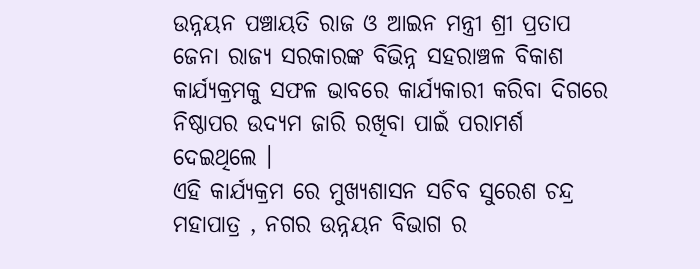ଉନ୍ନୟନ ପଞ୍ଚାୟତି ରାଜ ଓ ଆଇନ ମନ୍ତ୍ରୀ ଶ୍ରୀ ପ୍ରତାପ ଜେନା ରାଜ୍ୟ ସରକାରଙ୍କ ବିଭିନ୍ନ ସହରାଞ୍ଚଳ ବିକାଶ କାର୍ଯ୍ୟକ୍ରମକୁ ସଫଳ ଭାବରେ କାର୍ଯ୍ୟକାରୀ କରିବା ଦିଗରେ ନିଷ୍ଠାପର ଉଦ୍ୟମ ଜାରି ରଖିବା ପାଇଁ ପରାମର୍ଶ ଦେଇଥିଲେ ।
ଏହି କାର୍ଯ୍ୟକ୍ରମ ରେ ମୁଖ୍ୟଶାସନ ସଚିବ ସୁରେଶ ଚନ୍ଦ୍ର ମହାପାତ୍ର , ନଗର ଉନ୍ନୟନ ବିଭାଗ ର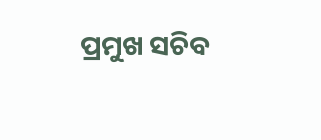ପ୍ରମୁଖ ସଚିବ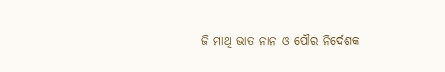ଜି ମାଥି ଭାତ ନାନ ଓ ପୌର ନିର୍ଦେଶକ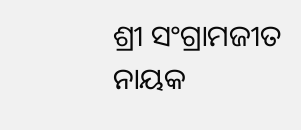ଶ୍ରୀ ସଂଗ୍ରାମଜୀତ ନାୟକ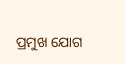ପ୍ରମୁଖ ଯୋଗ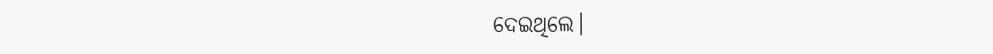ଦେଇଥିଲେ।